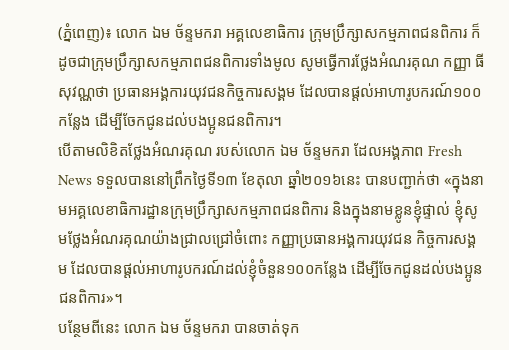(ភ្នំពេញ)៖ លោក ឯម ច័ន្ទមករា អគ្គលេខាធិការ ក្រុមប្រឹក្សាសកម្មភាពជនពិការ ក៏ដូចជាក្រុមប្រឹក្សាសកម្មភាពជនពិការទាំងមូល សូមធ្វើការថ្លែងអំណរគុណ កញ្ញា ធី សុវណ្ណថា ប្រធានអង្គការយុវជនកិច្ចការសង្គម ដែលបានផ្ដល់អាហារូបករណ៍១០០កន្លែង ដើម្បីចែកជូនដល់បងប្អូនជនពិការ។
បើតាមលិខិតថ្លែងអំណរគុណ របស់លោក ឯម ច័ន្ទមករា ដែលអង្គភាព Fresh News ទទួលបាននៅព្រឹកថ្ងៃទី១៣ ខែតុលា ឆ្នាំ២០១៦នេះ បានបញ្ជាក់ថា «ក្នុងនាមអគ្គលេខាធិការដ្ឋានក្រុមប្រឹក្សាសកម្មភាពជនពិការ និងក្នុងនាមខ្លូនខ្ញុំផ្ទាល់ ខ្ញុំសូមថ្លែងអំណរគុណយ៉ាងជ្រាលជ្រៅចំពោះ កញ្ញាប្រធានអង្គការយុវជន កិច្ចការសង្គម ដែលបានផ្ដល់អាហារូបករណ៍ដល់ខ្ញុំចំនួន១០០កន្លែង ដើម្បីចែកជូនដល់បងប្អូនជនពិការ»។
បន្ថែមពីនេះ លោក ឯម ច័ន្ទមករា បានចាត់ទុក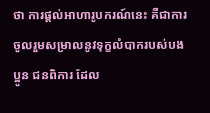ថា ការផ្ដល់អាហារូបករណ៍នេះ គឺជាការចូលរួមសម្រាលនូវទុក្ខលំបាករបស់បងប្អូន ជនពិការ ដែល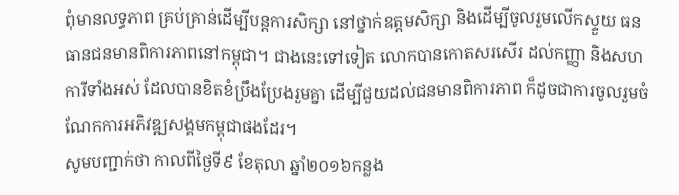ពុំមានលទ្ធភាព គ្រប់គ្រាន់ដើម្បីបន្ដការសិក្សា នៅថ្នាក់ឧត្តមសិក្សា និងដើម្បីចូលរួមលើកស្ទួយ ធនធានជនមានពិការភាពនៅកម្ពុជា។ ជាងនេះទៅទៀត លោកបានកោតសរសើរ ដល់កញ្ញា និងសហការីទាំងអស់ ដែលបានខិតខំប្រឹងប្រែងរួមគ្នា ដើម្បីជួយដល់ជនមានពិការភាព ក៏ដូចជាការចូលរួមចំណែកការអភិវឌ្ឍសង្គមកម្ពុជាផងដែរ។
សូមបញ្ជាក់ថា កាលពីថ្ងៃទី៩ ខែតុលា ឆ្នាំ២០១៦កន្លង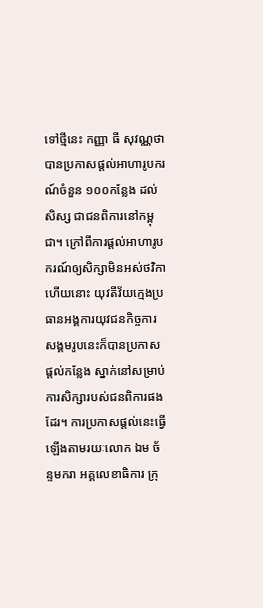ទៅថ្មីនេះ កញ្ញា ធី សុវណ្ណថា បានប្រកាសផ្តល់អាហារូបករណ៍ចំនួន ១០០កន្លែង ដល់សិស្ស ជាជនពិការនៅកម្ពុជា។ ក្រៅពីការផ្តល់អាហារូបករណ៍ឲ្យសិក្សាមិនអស់ថវិកាហើយនោះ យុវតីវ័យក្មេងប្រធានអង្គការយុវជនកិច្ចការសង្គមរូបនេះក៏បានប្រកាស ផ្តល់កន្លែង ស្នាក់នៅសម្រាប់ការសិក្សារបស់ជនពិការផងដែរ។ ការប្រកាសផ្តល់នេះធ្វើឡើងតាមរយៈលោក ឯម ច័ន្ទមករា អគ្គលេខាធិការ ក្រុ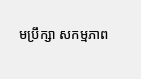មប្រឹក្សា សកម្មភាព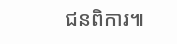ជនពិការ៕